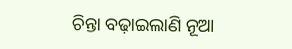ଚିନ୍ତା ବଢ଼ାଇଲାଣି ନୂଆ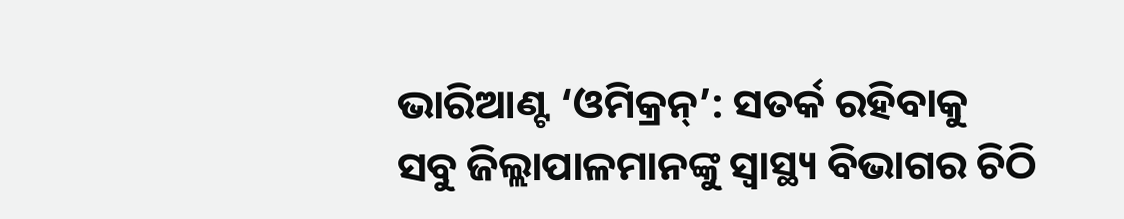ଭାରିଆଣ୍ଟ ‘ଓମିକ୍ରନ୍’: ସତର୍କ ରହିବାକୁ ସବୁ ଜିଲ୍ଲାପାଳମାନଙ୍କୁ ସ୍ୱାସ୍ଥ୍ୟ ବିଭାଗର ଚିଠି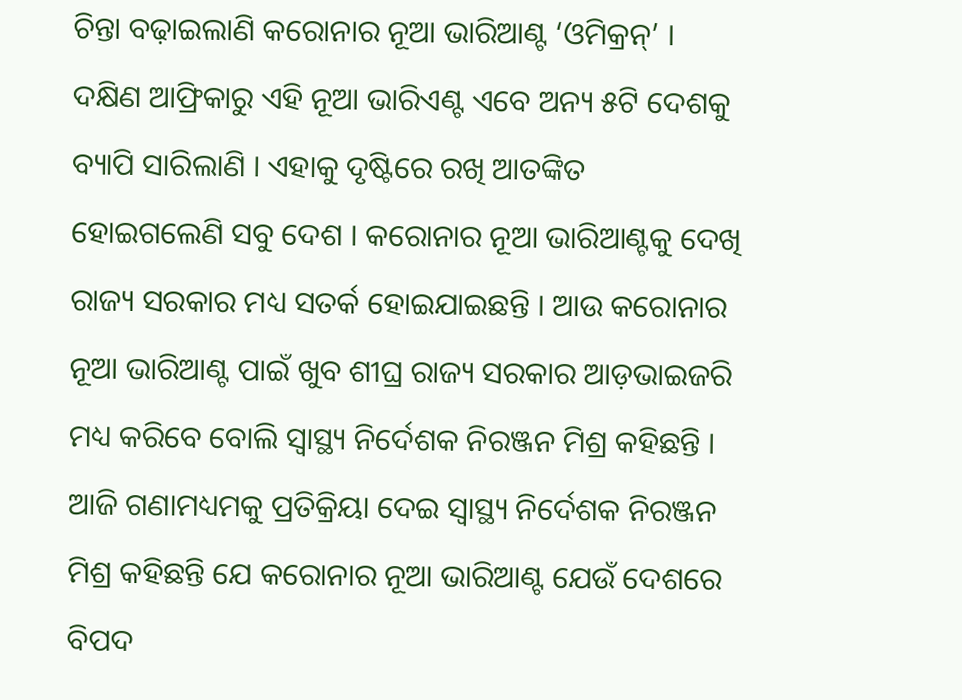ଚିନ୍ତା ବଢ଼ାଇଲାଣି କରୋନାର ନୂଆ ଭାରିଆଣ୍ଟ ‘ଓମିକ୍ରନ୍’ । ଦକ୍ଷିଣ ଆଫ୍ରିକାରୁ ଏହି ନୂଆ ଭାରିଏଣ୍ଟ ଏବେ ଅନ୍ୟ ୫ଟି ଦେଶକୁ ବ୍ୟାପି ସାରିଲାଣି । ଏହାକୁ ଦୃଷ୍ଟିରେ ରଖି ଆତଙ୍କିତ ହୋଇଗଲେଣି ସବୁ ଦେଶ । କରୋନାର ନୂଆ ଭାରିଆଣ୍ଟକୁ ଦେଖି ରାଜ୍ୟ ସରକାର ମଧ୍ୟ ସତର୍କ ହୋଇଯାଇଛନ୍ତି । ଆଉ କରୋନାର ନୂଆ ଭାରିଆଣ୍ଟ ପାଇଁ ଖୁବ ଶୀଘ୍ର ରାଜ୍ୟ ସରକାର ଆଡ଼ଭାଇଜରି ମଧ୍ୟ କରିବେ ବୋଲି ସ୍ୱାସ୍ଥ୍ୟ ନିର୍ଦେଶକ ନିରଞ୍ଜନ ମିଶ୍ର କହିଛନ୍ତି ।
ଆଜି ଗଣାମଧ୍ୟମକୁ ପ୍ରତିକ୍ରିୟା ଦେଇ ସ୍ୱାସ୍ଥ୍ୟ ନିର୍ଦେଶକ ନିରଞ୍ଜନ ମିଶ୍ର କହିଛନ୍ତି ଯେ କରୋନାର ନୂଆ ଭାରିଆଣ୍ଟ ଯେଉଁ ଦେଶରେ ବିପଦ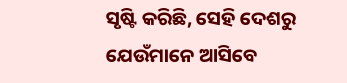ସୃଷ୍ଟି କରିଛି, ସେହି ଦେଶରୁ ଯେଉଁମାନେ ଆସିବେ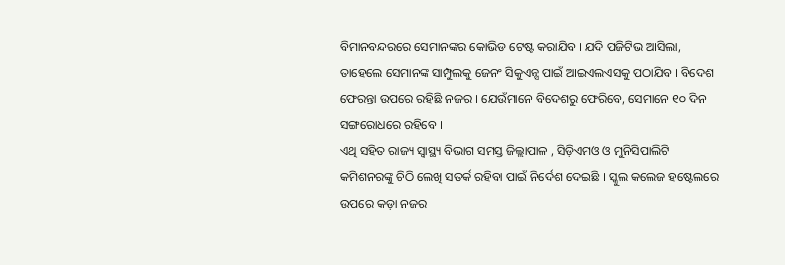ବିମାନବନ୍ଦରରେ ସେମାନଙ୍କର କୋଭିଡ ଟେଷ୍ଟ କରାଯିବ । ଯଦି ପଜିଟିଭ ଆସିଲା, ତାହେଲେ ସେମାନଙ୍କ ସାମ୍ପୁଲକୁ ଜେନଂ ସିକୁଏନ୍ସ ପାଇଁ ଆଇଏଲଏସକୁ ପଠାଯିବ । ବିଦେଶ ଫେରନ୍ତା ଉପରେ ରହିଛି ନଜର । ଯେଉଁମାନେ ବିଦେଶରୁ ଫେରିବେ, ସେମାନେ ୧୦ ଦିନ ସଙ୍ଗରୋଧରେ ରହିବେ ।
ଏଥି ସହିତ ରାଜ୍ୟ ସ୍ୱାସ୍ଥ୍ୟ ବିଭାଗ ସମସ୍ତ ଜିଲ୍ଲାପାଳ , ସିଡ଼ିଏମଓ ଓ ମୁନିସିପାଲିଟି କମିଶନରଙ୍କୁ ଚିଠି ଲେଖି ସତର୍କ ରହିବା ପାଇଁ ନିର୍ଦେଶ ଦେଇଛି । ସ୍କୁଲ କଲେଜ ହଷ୍ଟେଲରେ ଉପରେ କଡ଼ା ନଜର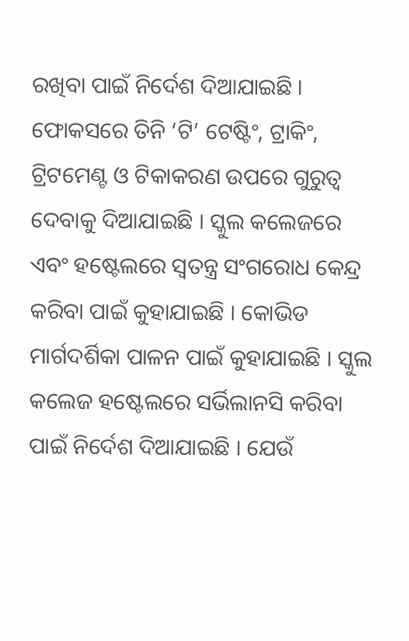ରଖିବା ପାଇଁ ନିର୍ଦେଶ ଦିଆଯାଇଛି । ଫୋକସରେ ତିନି ‘ଟି’ ଟେଷ୍ଟିଂ, ଟ୍ରାକିଂ, ଟ୍ରିଟମେଣ୍ଟ ଓ ଟିକାକରଣ ଉପରେ ଗୁରୁତ୍ୱ ଦେବାକୁ ଦିଆଯାଇଛି । ସ୍କୁଲ କଲେଜରେ ଏବଂ ହଷ୍ଟେଲରେ ସ୍ୱତନ୍ତ୍ର ସଂଗରୋଧ କେନ୍ଦ୍ର କରିବା ପାଇଁ କୁହାଯାଇଛି । କୋଭିଡ ମାର୍ଗଦର୍ଶିକା ପାଳନ ପାଇଁ କୁହାଯାଇଛି । ସ୍କୁଲ କଲେଜ ହଷ୍ଟେଲରେ ସର୍ଭିଲାନସି କରିବା ପାଇଁ ନିର୍ଦେଶ ଦିଆଯାଇଛି । ଯେଉଁ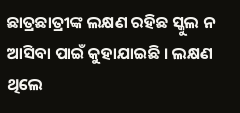ଛାତ୍ରଛାତ୍ରୀଙ୍କ ଲକ୍ଷଣ ରହିଛ ସ୍କୁଲ ନ ଆସିବା ପାଇଁ କୁହାଯାଇଛି । ଲକ୍ଷଣ ଥିଲେ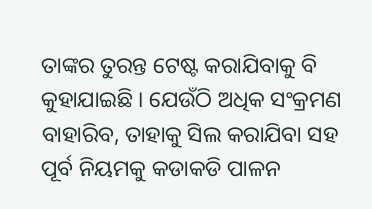ତାଙ୍କର ତୁରନ୍ତ ଟେଷ୍ଟ କରାଯିବାକୁ ବି କୁହାଯାଇଛି । ଯେଉଁଠି ଅଧିକ ସଂକ୍ରମଣ ବାହାରିବ, ତାହାକୁ ସିଲ କରାଯିବା ସହ ପୂର୍ବ ନିୟମକୁ କଡାକଡି ପାଳନ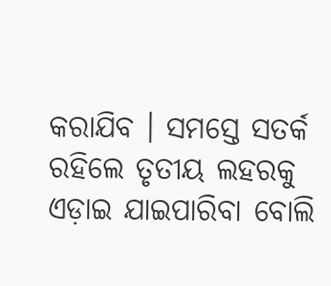କରାଯିବ । ସମସ୍ତେ ସତର୍କ ରହିଲେ ତୃତୀୟ ଲହରକୁ ଏଡ଼ାଇ ଯାଇପାରିବା ବୋଲି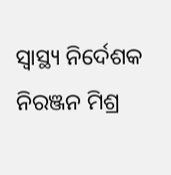ସ୍ୱାସ୍ଥ୍ୟ ନିର୍ଦେଶକ ନିରଞ୍ଜନ ମିଶ୍ର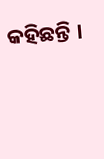କହିଛନ୍ତି ।